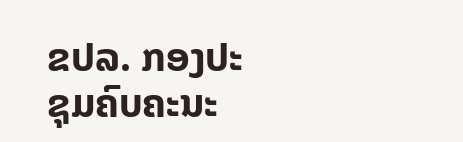ຂປລ. ກອງປະຊຸມຄົບຄະນະ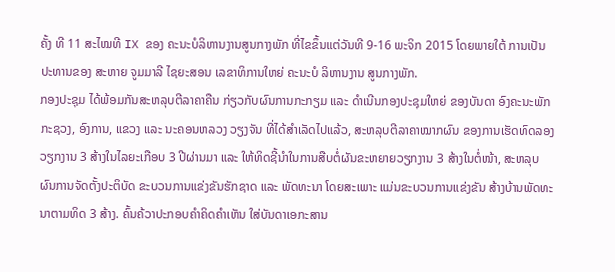ຄັ້ງ ທີ 11 ສະໄໝທີ IX ຂອງ ຄະນະບໍລິຫານງານສູນກາງພັກ ທີ່ໄຂຂຶ້ນແຕ່ວັນທີ 9-16 ພະຈິກ 2015 ໂດຍພາຍໃຕ້ ການເປັນປະທານຂອງ ສະຫາຍ ຈູມມາລີ ໄຊຍະສອນ ເລຂາທິການໃຫຍ່ ຄະນະບໍ ລິຫານງານ ສູນກາງພັກ.
ກອງປະຊຸມ ໄດ້ພ້ອມກັນສະຫລຸບຕີລາຄາຄືນ ກ່ຽວກັບຜົນການກະກຽມ ແລະ ດໍາເນີນກອງປະຊຸມໃຫຍ່ ຂອງບັນດາ ອົງຄະນະພັກກະຊວງ, ອົງການ, ແຂວງ ແລະ ນະຄອນຫລວງ ວຽງຈັນ ທີ່ໄດ້ສໍາເລັດໄປແລ້ວ, ສະຫລຸບຕີລາຄາໝາກຜົນ ຂອງການເຮັດທົດລອງວຽກງານ 3 ສ້າງໃນໄລຍະເກືອບ 3 ປີຜ່ານມາ ແລະ ໃຫ້ທິດຊີ້ນໍາໃນການສືບຕໍ່ຜັນຂະຫຍາຍວຽກງານ 3 ສ້າງໃນຕໍ່ໜ້າ, ສະຫລຸບຜົນການຈັດຕັ້ງປະຕິບັດ ຂະບວນການແຂ່ງຂັນຮັກຊາດ ແລະ ພັດທະນາ ໂດຍສະເພາະ ແມ່ນຂະບວນການແຂ່ງຂັນ ສ້າງບ້ານພັດທະນາຕາມທິດ 3 ສ້າງ. ຄົ້ນຄ້ວາປະກອບຄໍາຄິດຄໍາເຫັນ ໃສ່ບັນດາເອກະສານ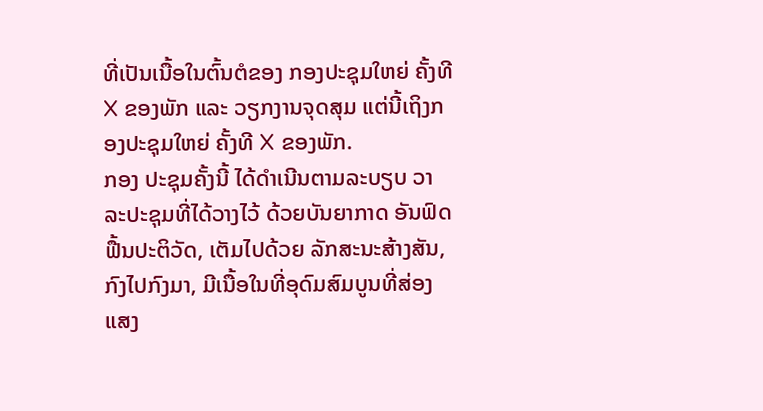ທີ່ເປັນເນື້ອໃນຕົ້ນຕໍຂອງ ກອງປະຊຸມໃຫຍ່ ຄັ້ງທີ X ຂອງພັກ ແລະ ວຽກງານຈຸດສຸມ ແຕ່ນີ້ເຖິງກອງປະຊຸມໃຫຍ່ ຄັ້ງທີ X ຂອງພັກ.
ກອງ ປະຊຸມຄັ້ງນີ້ ໄດ້ດໍາເນີນຕາມລະບຽບ ວາລະປະຊຸມທີ່ໄດ້ວາງໄວ້ ດ້ວຍບັນຍາກາດ ອັນຟົດຟື້ນປະຕິວັດ, ເຕັມໄປດ້ວຍ ລັກສະນະສ້າງສັນ, ກົງໄປກົງມາ, ມີເນື້ອໃນທີ່ອຸດົມສົມບູນທີ່ສ່ອງແສງ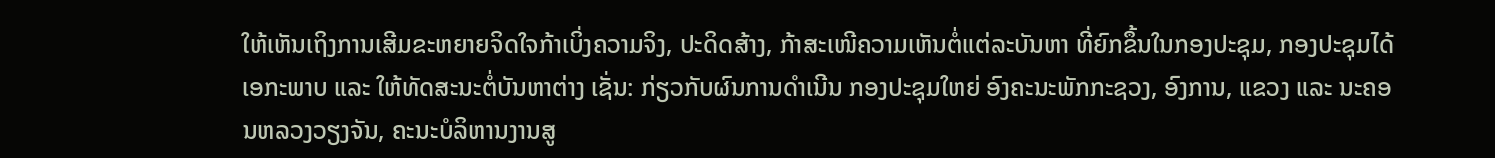ໃຫ້ເຫັນເຖິງການເສີມຂະຫຍາຍຈິດໃຈກ້າເບິ່ງຄວາມຈິງ, ປະດິດສ້າງ, ກ້າສະເໜີຄວາມເຫັນຕໍ່ແຕ່ລະບັນຫາ ທີ່ຍົກຂຶ້ນໃນກອງປະຊຸມ, ກອງປະຊຸມໄດ້ເອກະພາບ ແລະ ໃຫ້ທັດສະນະຕໍ່ບັນຫາຕ່າງ ເຊັ່ນ: ກ່ຽວກັບຜົນການດໍາເນີນ ກອງປະຊຸມໃຫຍ່ ອົງຄະນະພັກກະຊວງ, ອົງການ, ແຂວງ ແລະ ນະຄອນຫລວງວຽງຈັນ, ຄະນະບໍລິຫານງານສູ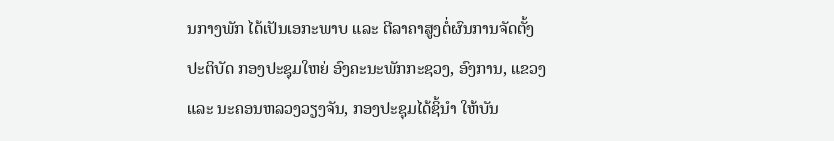ນກາງພັກ ໄດ້ເປັນເອກະພາບ ແລະ ຕີລາຄາສູງຕໍ່ຜົນການຈັດຕັ້ງປະຕິບັດ ກອງປະຊຸມໃຫຍ່ ອົງຄະນະພັກກະຊວງ, ອົງການ, ແຂວງ ແລະ ນະຄອນຫລວງວຽງຈັນ, ກອງປະຊຸມໄດ້ຊິ້ນໍາ ໃຫ້ບັນ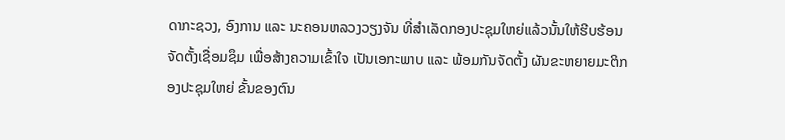ດາກະຊວງ, ອົງການ ແລະ ນະຄອນຫລວງວຽງຈັນ ທີ່ສໍາເລັດກອງປະຊຸມໃຫຍ່ແລ້ວນັ້ນໃຫ້ຮີບຮ້ອນຈັດຕັ້ງເຊື່ອມຊຶມ ເພື່ອສ້າງຄວາມເຂົ້າໃຈ ເປັນເອກະພາບ ແລະ ພ້ອມກັນຈັດຕັ້ງ ຜັນຂະຫຍາຍມະຕິກອງປະຊຸມໃຫຍ່ ຂັ້ນຂອງຕົນ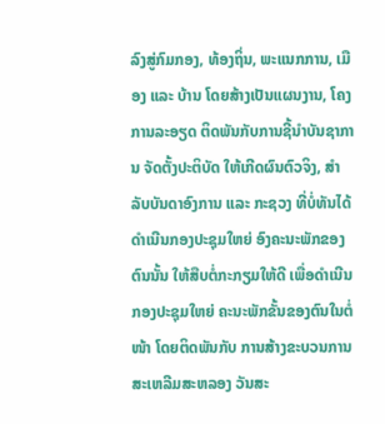ລົງສູ່ກົມກອງ, ທ້ອງຖິ່ນ, ພະແນກການ, ເມືອງ ແລະ ບ້ານ ໂດຍສ້າງເປັນແຜນງານ, ໂຄງການລະອຽດ ຕິດພັນກັບການຊີ້ນໍາບັນຊາການ ຈັດຕັ້ງປະຕິບັດ ໃຫ້ເກີດຜົນຕົວຈິງ, ສໍາລັບບັນດາອົງການ ແລະ ກະຊວງ ທີ່ບໍ່ທັນໄດ້ດໍາເນີນກອງປະຊຸມໃຫຍ່ ອົງຄະນະພັກຂອງຕົນນັ້ນ ໃຫ້ສືບຕໍ່ກະກຽມໃຫ້ດີ ເພື່ອດໍາເນີນກອງປະຊຸມໃຫຍ່ ຄະນະພັກຂັ້ນຂອງຕົນໃນຕໍ່ໜ້າ ໂດຍຕິດພັນກັບ ການສ້າງຂະບວນການ ສະເຫລີມສະຫລອງ ວັນສະ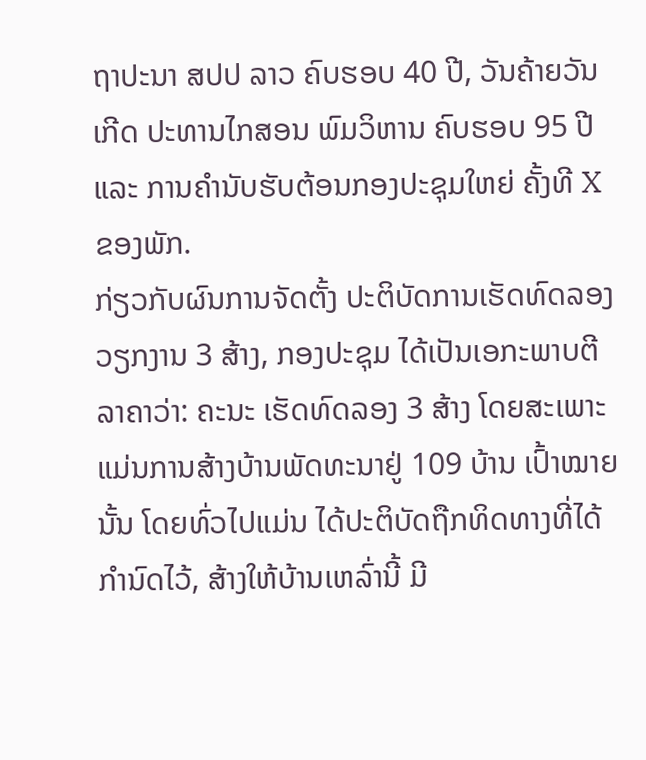ຖາປະນາ ສປປ ລາວ ຄົບຮອບ 40 ປີ, ວັນຄ້າຍວັນເກີດ ປະທານໄກສອນ ພົມວິຫານ ຄົບຮອບ 95 ປີ ແລະ ການຄໍານັບຮັບຕ້ອນກອງປະຊຸມໃຫຍ່ ຄັ້ງທີ X ຂອງພັກ.
ກ່ຽວກັບຜົນການຈັດຕັ້ງ ປະຕິບັດການເຮັດທົດລອງວຽກງານ 3 ສ້າງ, ກອງປະຊຸມ ໄດ້ເປັນເອກະພາບຕີລາຄາວ່າ: ຄະນະ ເຮັດທົດລອງ 3 ສ້າງ ໂດຍສະເພາະ ແມ່ນການສ້າງບ້ານພັດທະນາຢູ່ 109 ບ້ານ ເປົ້າໝາຍນັ້ນ ໂດຍທົ່ວໄປແມ່ນ ໄດ້ປະຕິບັດຖືກທິດທາງທີ່ໄດ້ກໍານົດໄວ້, ສ້າງໃຫ້ບ້ານເຫລົ່ານີ້ ມີ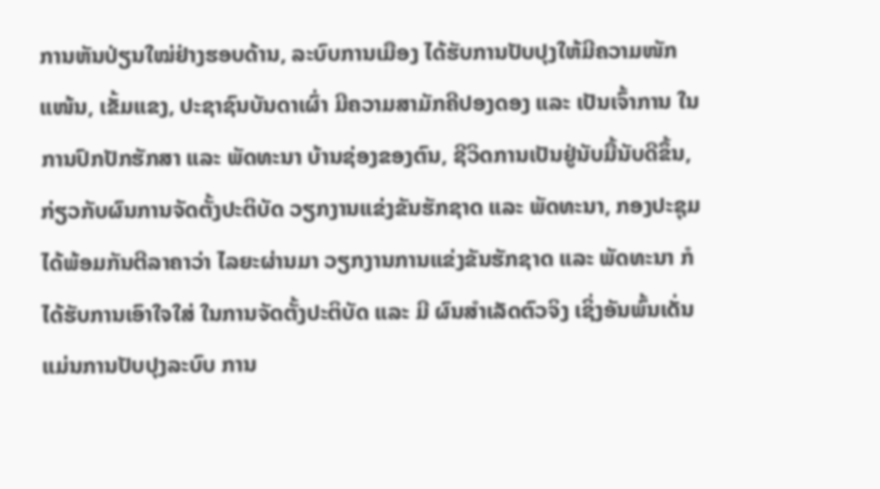ການຫັນປ່ຽນໃໝ່ຢ່າງຮອບດ້ານ, ລະບົບການເມືອງ ໄດ້ຮັບການປັບປຸງໃຫ້ມີຄວາມໜັກແໜ້ນ, ເຂັ້ມແຂງ, ປະຊາຊົນບັນດາເຜົ່າ ມີຄວາມສາມັກຄີປອງດອງ ແລະ ເປັນເຈົ້າການ ໃນການປົກປັກຮັກສາ ແລະ ພັດທະນາ ບ້ານຊ່ອງຂອງຕົນ, ຊີວິດການເປັນຢູ່ນັບມື້ນັບດີຂຶ້ນ, ກ່ຽວກັບຜົນການຈັດຕັ້ງປະຕິບັດ ວຽກງານແຂ່ງຂັນຮັກຊາດ ແລະ ພັດທະນາ, ກອງປະຊຸມ ໄດ້ພ້ອມກັນຕີລາຄາວ່າ ໄລຍະຜ່ານມາ ວຽກງານການແຂ່ງຂັນຮັກຊາດ ແລະ ພັດທະນາ ກໍໄດ້ຮັບການເອົາໃຈໃສ່ ໃນການຈັດຕັ້ງປະຕິບັດ ແລະ ມີ ຜົນສໍາເລັດຕົວຈິງ ເຊິ່ງອັນພົ້ນເດັ່ນ ແມ່ນການປັບປຸງລະບົບ ການ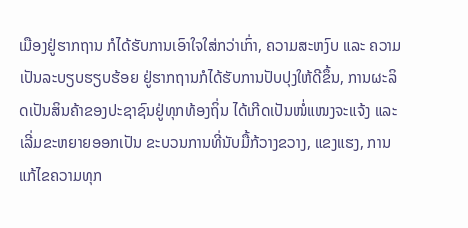ເມືອງຢູ່ຮາກຖານ ກໍໄດ້ຮັບການເອົາໃຈໃສ່ກວ່າເກົ່າ, ຄວາມສະຫງົບ ແລະ ຄວາມ ເປັນລະບຽບຮຽບຮ້ອຍ ຢູ່ຮາກຖານກໍໄດ້ຮັບການປັບປຸງໃຫ້ດີຂຶ້ນ, ການຜະລິດເປັນສິນຄ້າຂອງປະຊາຊົນຢູ່ທຸກທ້ອງຖິ່ນ ໄດ້ເກີດເປັນໜໍ່ແໜງຈະແຈ້ງ ແລະ ເລີ່ມຂະຫຍາຍອອກເປັນ ຂະບວນການທີ່ນັບມື້ກ້ວາງຂວາງ, ແຂງແຮງ, ການແກ້ໄຂຄວາມທຸກ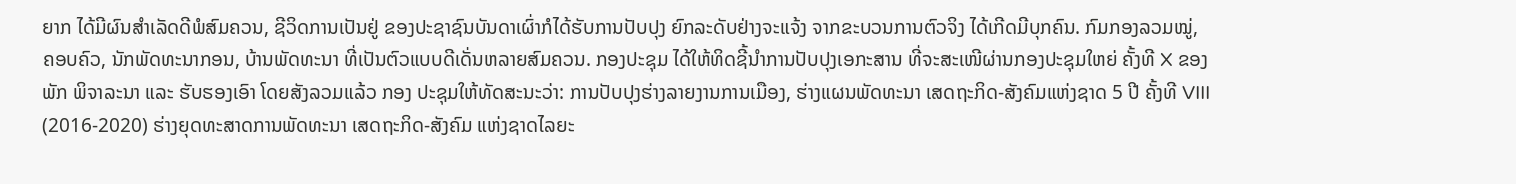ຍາກ ໄດ້ມີຜົນສໍາເລັດດີພໍສົມຄວນ, ຊີວິດການເປັນຢູ່ ຂອງປະຊາຊົນບັນດາເຜົ່າກໍໄດ້ຮັບການປັບປຸງ ຍົກລະດັບຢ່າງຈະແຈ້ງ ຈາກຂະບວນການຕົວຈິງ ໄດ້ເກີດມີບຸກຄົນ. ກົມກອງລວມໝູ່, ຄອບຄົວ, ນັກພັດທະນາກອນ, ບ້ານພັດທະນາ ທີ່ເປັນຕົວແບບດີເດັ່ນຫລາຍສົມຄວນ. ກອງປະຊຸມ ໄດ້ໃຫ້ທິດຊີ້ນໍາການປັບປຸງເອກະສານ ທີ່ຈະສະເໜີຜ່ານກອງປະຊຸມໃຫຍ່ ຄັ້ງທີ X ຂອງພັກ ພິຈາລະນາ ແລະ ຮັບຮອງເອົາ ໂດຍສັງລວມແລ້ວ ກອງ ປະຊຸມໃຫ້ທັດສະນະວ່າ: ການປັບປຸງຮ່າງລາຍງານການເມືອງ, ຮ່າງແຜນພັດທະນາ ເສດຖະກິດ-ສັງຄົມແຫ່ງຊາດ 5 ປີ ຄັ້ງທີ VIII (2016-2020) ຮ່າງຍຸດທະສາດການພັດທະນາ ເສດຖະກິດ-ສັງຄົມ ແຫ່ງຊາດໄລຍະ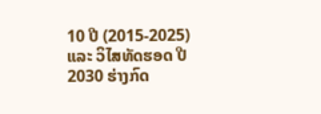10 ປີ (2015-2025) ແລະ ວິໄສທັດຮອດ ປີ 2030 ຮ່າງກົດ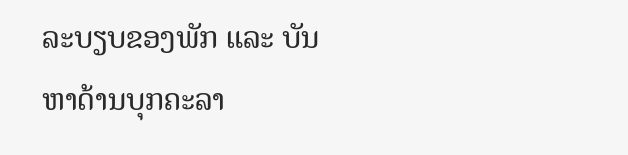ລະບຽບຂອງພັກ ແລະ ບັນຫາດ້ານບຸກຄະລາ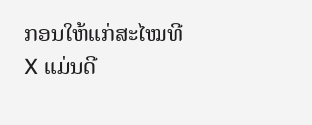ກອນໃຫ້ແກ່ສະໄໝທີ X ແມ່ນດີ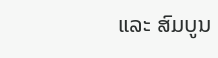ແລະ ສົມບູນ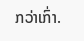ກວ່າເກົ່າ.